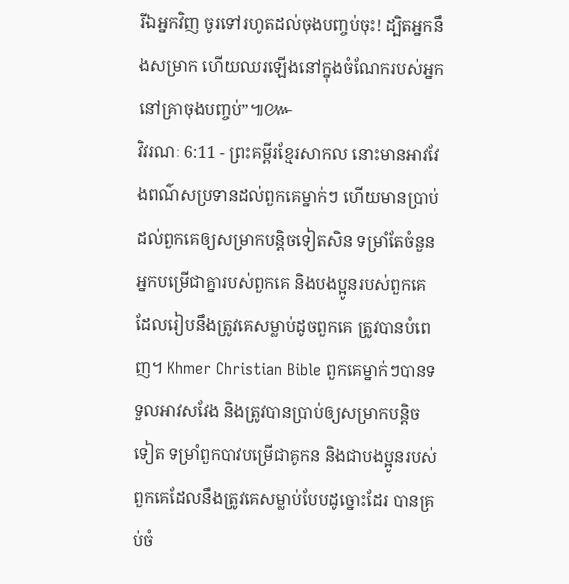រីឯអ្នកវិញ ចូរទៅរហូតដល់ចុងបញ្ចប់ចុះ! ដ្បិតអ្នកនឹងសម្រាក ហើយឈរឡើងនៅក្នុងចំណែករបស់អ្នកនៅគ្រាចុងបញ្ចប់”៕៚
វិវរណៈ 6:11 - ព្រះគម្ពីរខ្មែរសាកល នោះមានអាវវែងពណ៌សប្រទានដល់ពួកគេម្នាក់ៗ ហើយមានប្រាប់ដល់ពួកគេឲ្យសម្រាកបន្តិចទៀតសិន ទម្រាំតែចំនួនអ្នកបម្រើជាគ្នារបស់ពួកគេ និងបងប្អូនរបស់ពួកគេដែលរៀបនឹងត្រូវគេសម្លាប់ដូចពួកគេ ត្រូវបានបំពេញ។ Khmer Christian Bible ពួកគេម្នាក់ៗបានទទួលអាវសវែង និងត្រូវបានប្រាប់ឲ្យសម្រាកបន្ដិចទៀត ទម្រាំពួកបាវបម្រើជាគូកន និងជាបងប្អូនរបស់ពួកគេដែលនឹងត្រូវគេសម្លាប់បែបដូច្នោះដែរ បានគ្រប់ចំ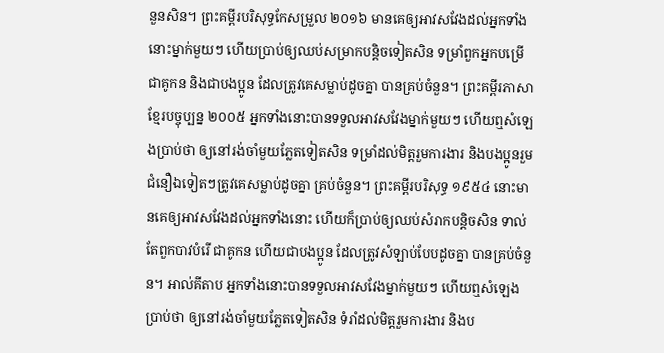នួនសិន។ ព្រះគម្ពីរបរិសុទ្ធកែសម្រួល ២០១៦ មានគេឲ្យអាវសវែងដល់អ្នកទាំងនោះម្នាក់មួយៗ ហើយប្រាប់ឲ្យឈប់សម្រាកបន្តិចទៀតសិន ទម្រាំពួកអ្នកបម្រើ ជាគូកន និងជាបងប្អូន ដែលត្រូវគេសម្លាប់ដូចគ្នា បានគ្រប់ចំនួន។ ព្រះគម្ពីរភាសាខ្មែរបច្ចុប្បន្ន ២០០៥ អ្នកទាំងនោះបានទទួលអាវសវែងម្នាក់មួយៗ ហើយឮសំឡេងប្រាប់ថា ឲ្យនៅរង់ចាំមួយភ្លែតទៀតសិន ទម្រាំដល់មិត្តរួមការងារ និងបងប្អូនរួមជំនឿឯទៀតៗត្រូវគេសម្លាប់ដូចគ្នា គ្រប់ចំនួន។ ព្រះគម្ពីរបរិសុទ្ធ ១៩៥៤ នោះមានគេឲ្យអាវសវែងដល់អ្នកទាំងនោះ ហើយក៏ប្រាប់ឲ្យឈប់សំរាកបន្តិចសិន ទាល់តែពួកបាវបំរើ ជាគូកន ហើយជាបងប្អូន ដែលត្រូវសំឡាប់បែបដូចគ្នា បានគ្រប់ចំនួន។ អាល់គីតាប អ្នកទាំងនោះបានទទួលអាវសវែងម្នាក់មួយៗ ហើយឮសំឡេងប្រាប់ថា ឲ្យនៅរង់ចាំមួយភ្លែតទៀតសិន ទំរាំដល់មិត្ដរួមការងារ និងប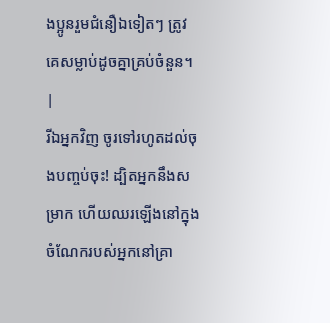ងប្អូនរួមជំនឿឯទៀតៗ ត្រូវគេសម្លាប់ដូចគ្នាគ្រប់ចំនួន។ |
រីឯអ្នកវិញ ចូរទៅរហូតដល់ចុងបញ្ចប់ចុះ! ដ្បិតអ្នកនឹងសម្រាក ហើយឈរឡើងនៅក្នុងចំណែករបស់អ្នកនៅគ្រា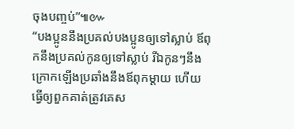ចុងបញ្ចប់”៕៚
“បងប្អូននឹងប្រគល់បងប្អូនឲ្យទៅស្លាប់ ឪពុកនឹងប្រគល់កូនឲ្យទៅស្លាប់ រីឯកូនៗនឹងក្រោកឡើងប្រឆាំងនឹងឪពុកម្ដាយ ហើយធ្វើឲ្យពួកគាត់ត្រូវគេស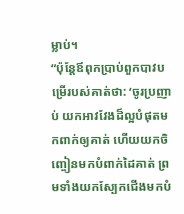ម្លាប់។
“ប៉ុន្តែឪពុកប្រាប់ពួកបាវបម្រើរបស់គាត់ថា: ‘ចូរប្រញាប់ យកអាវវែងដ៏ល្អបំផុតមកពាក់ឲ្យគាត់ ហើយយកចិញ្ចៀនមកបំពាក់ដៃគាត់ ព្រមទាំងយកស្បែកជើងមកបំ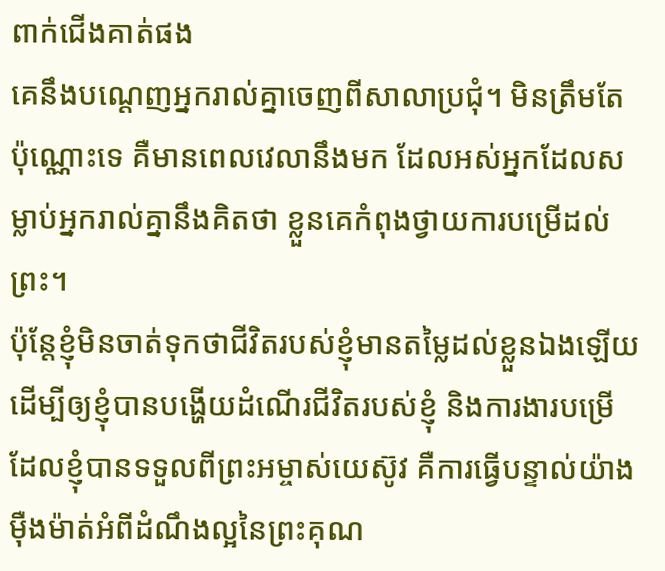ពាក់ជើងគាត់ផង
គេនឹងបណ្ដេញអ្នករាល់គ្នាចេញពីសាលាប្រជុំ។ មិនត្រឹមតែប៉ុណ្ណោះទេ គឺមានពេលវេលានឹងមក ដែលអស់អ្នកដែលសម្លាប់អ្នករាល់គ្នានឹងគិតថា ខ្លួនគេកំពុងថ្វាយការបម្រើដល់ព្រះ។
ប៉ុន្តែខ្ញុំមិនចាត់ទុកថាជីវិតរបស់ខ្ញុំមានតម្លៃដល់ខ្លួនឯងឡើយ ដើម្បីឲ្យខ្ញុំបានបង្ហើយដំណើរជីវិតរបស់ខ្ញុំ និងការងារបម្រើដែលខ្ញុំបានទទួលពីព្រះអម្ចាស់យេស៊ូវ គឺការធ្វើបន្ទាល់យ៉ាងម៉ឺងម៉ាត់អំពីដំណឹងល្អនៃព្រះគុណ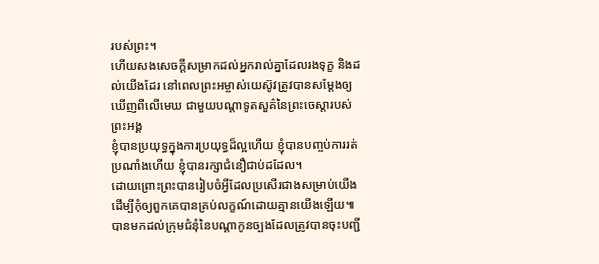របស់ព្រះ។
ហើយសងសេចក្ដីសម្រាកដល់អ្នករាល់គ្នាដែលរងទុក្ខ និងដល់យើងដែរ នៅពេលព្រះអម្ចាស់យេស៊ូវត្រូវបានសម្ដែងឲ្យឃើញពីលើមេឃ ជាមួយបណ្ដាទូតសួគ៌នៃព្រះចេស្ដារបស់ព្រះអង្គ
ខ្ញុំបានប្រយុទ្ធក្នុងការប្រយុទ្ធដ៏ល្អហើយ ខ្ញុំបានបញ្ចប់ការរត់ប្រណាំងហើយ ខ្ញុំបានរក្សាជំនឿជាប់ដដែល។
ដោយព្រោះព្រះបានរៀបចំអ្វីដែលប្រសើរជាងសម្រាប់យើង ដើម្បីកុំឲ្យពួកគេបានគ្រប់លក្ខណ៍ដោយគ្មានយើងឡើយ៕
បានមកដល់ក្រុមជំនុំនៃបណ្ដាកូនច្បងដែលត្រូវបានចុះបញ្ជី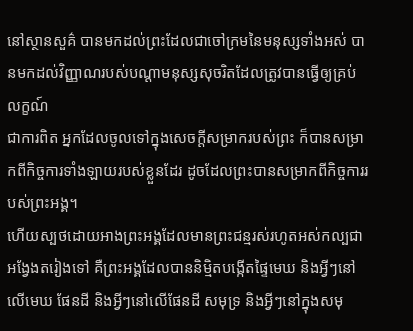នៅស្ថានសួគ៌ បានមកដល់ព្រះដែលជាចៅក្រមនៃមនុស្សទាំងអស់ បានមកដល់វិញ្ញាណរបស់បណ្ដាមនុស្សសុចរិតដែលត្រូវបានធ្វើឲ្យគ្រប់លក្ខណ៍
ជាការពិត អ្នកដែលចូលទៅក្នុងសេចក្ដីសម្រាករបស់ព្រះ ក៏បានសម្រាកពីកិច្ចការទាំងឡាយរបស់ខ្លួនដែរ ដូចដែលព្រះបានសម្រាកពីកិច្ចការរបស់ព្រះអង្គ។
ហើយស្បថដោយអាងព្រះអង្គដែលមានព្រះជន្មរស់រហូតអស់កល្បជាអង្វែងតរៀងទៅ គឺព្រះអង្គដែលបាននិម្មិតបង្កើតផ្ទៃមេឃ និងអ្វីៗនៅលើមេឃ ផែនដី និងអ្វីៗនៅលើផែនដី សមុទ្រ និងអ្វីៗនៅក្នុងសមុ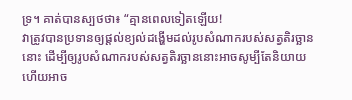ទ្រ។ គាត់បានស្បថថា៖ “គ្មានពេលទៀតឡើយ!
វាត្រូវបានប្រទានឲ្យផ្ដល់ខ្យល់ដង្ហើមដល់រូបសំណាករបស់សត្វតិរច្ឆាននោះ ដើម្បីឲ្យរូបសំណាករបស់សត្វតិរច្ឆាននោះអាចសូម្បីតែនិយាយ ហើយអាច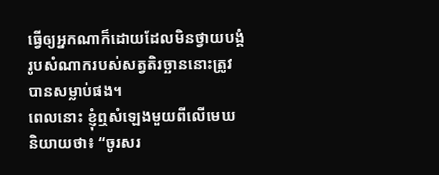ធ្វើឲ្យអ្នកណាក៏ដោយដែលមិនថ្វាយបង្គំរូបសំណាករបស់សត្វតិរច្ឆាននោះត្រូវបានសម្លាប់ផង។
ពេលនោះ ខ្ញុំឮសំឡេងមួយពីលើមេឃ និយាយថា៖ “ចូរសរ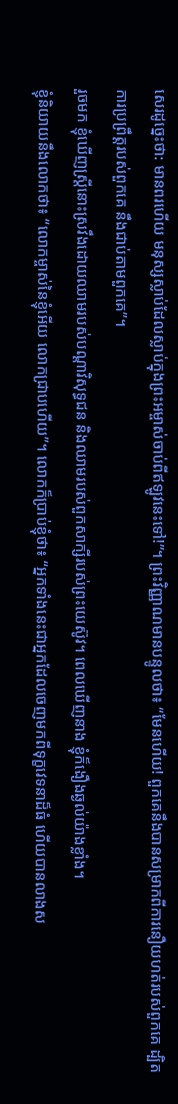សេរដូច្នេះថា: មានពរហើយ មនុស្សស្លាប់ដែលស្លាប់ក្នុងព្រះអម្ចាស់ចាប់ពីឥឡូវនេះទៅ!”។ ព្រះវិញ្ញាណមានបន្ទូលថា៖ “មែនហើយ! ពួកគេនឹងបានសម្រាកពីការនឿយហត់របស់ពួកគេ ដ្បិតការប្រព្រឹត្តរបស់ពួកគេ នឹងជាប់តាមពួកគេ”។
រួចមក ខ្ញុំឃើញស្ត្រីនោះស្រវឹងដោយឈាមរបស់បណ្ដាវិសុទ្ធជន និងឈាមរបស់ពួកសាក្សីរបស់ព្រះយេស៊ូវ។ ពេលឃើញនាង ខ្ញុំក៏ងឿងឆ្ងល់យ៉ាងខ្លាំង។
ខ្ញុំនិយាយនឹងលោកថា៖ “លោកម្ចាស់នៃខ្ញុំអើយ លោកជ្រាបហើយ”។ លោកក៏ប្រាប់ខ្ញុំថា៖ “អ្នកទាំងនេះជាអ្នកដែលចេញមកពីទុក្ខវេទនាដ៏ធំ ហើយបានលាងស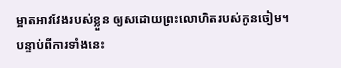ម្អាតអាវវែងរបស់ខ្លួន ឲ្យសដោយព្រះលោហិតរបស់កូនចៀម។
បន្ទាប់ពីការទាំងនេះ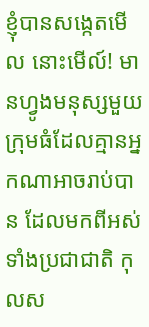ខ្ញុំបានសង្កេតមើល នោះមើល៍! មានហ្វូងមនុស្សមួយក្រុមធំដែលគ្មានអ្នកណាអាចរាប់បាន ដែលមកពីអស់ទាំងប្រជាជាតិ កុលស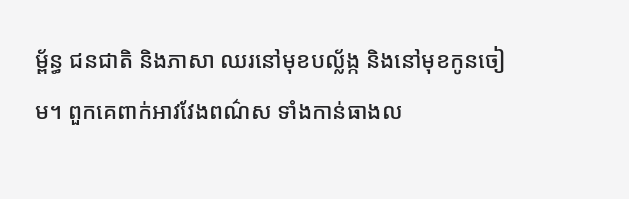ម្ព័ន្ធ ជនជាតិ និងភាសា ឈរនៅមុខបល្ល័ង្ក និងនៅមុខកូនចៀម។ ពួកគេពាក់អាវវែងពណ៌ស ទាំងកាន់ធាងល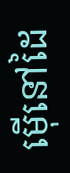ម៉ើនៅដៃ